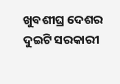ଖୁବଶୀଘ୍ର ଦେଶର ଦୁଇଟି ସରକାରୀ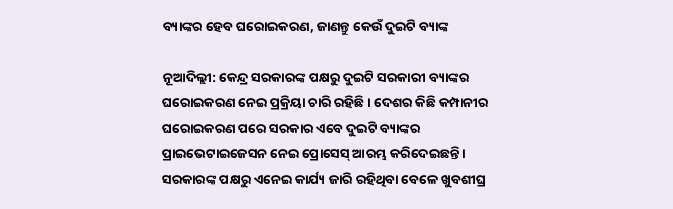ବ୍ୟାଙ୍କର ହେବ ଘରୋଇକରଣ, ଜାଣନ୍ତୁ କେଉଁ ଦୁଇଟି ବ୍ୟାଙ୍କ

ନୂଆଦିଲ୍ଲୀ: କେନ୍ଦ୍ର ସରକାରଙ୍କ ପକ୍ଷରୁ ଦୁଇଟି ସରକାରୀ ବ୍ୟାଙ୍କର ଘରୋଇକରଣ ନେଇ ପ୍ରକ୍ରିୟା ଚାରି ରହିଛି । ଦେଶର କିଛି କମ୍ପାନୀର ଘରୋଇକରଣ ପରେ ସରକାର ଏବେ ଦୁଇଟି ବ୍ୟାଙ୍କର ପ୍ରାଇଭେଟାଇଜେସନ ନେଇ ପ୍ରୋସେସ୍ ଆରମ୍ଭ କରିଦେଇଛନ୍ତି । ସରକାରଙ୍କ ପକ୍ଷରୁ ଏନେଇ କାର୍ଯ୍ୟ ଜାରି ରହିଥିବା ବେଳେ ଖୁବଶୀଘ୍ର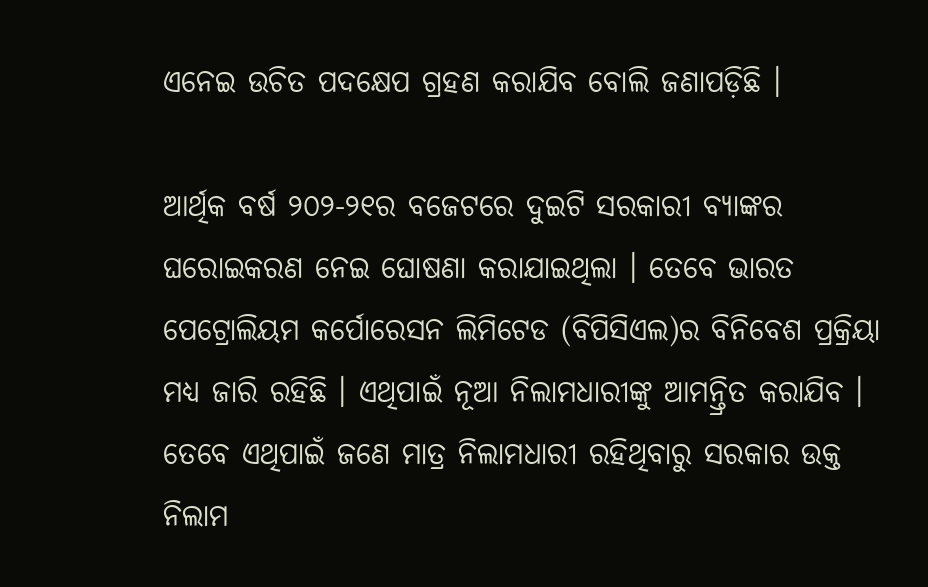ଏନେଇ ଉଚିତ ପଦକ୍ଷେପ ଗ୍ରହଣ କରାଯିବ ବୋଲି ଜଣାପଡ଼ିଛି ।

ଆର୍ଥିକ ବର୍ଷ ୨୦୨-୨୧ର ବଜେଟରେ ଦୁଇଟି ସରକାରୀ ବ୍ୟାଙ୍କର ଘରୋଇକରଣ ନେଇ ଘୋଷଣା କରାଯାଇଥିଲା । ତେବେ ଭାରତ ପେଟ୍ରୋଲିୟମ କର୍ପୋରେସନ ଲିମିଟେଡ (ବିପିସିଏଲ)ର ବିନିବେଶ ପ୍ରକ୍ରିୟା ମଧ୍ୟ ଜାରି ରହିଛି । ଏଥିପାଇଁ ନୂଆ ନିଲାମଧାରୀଙ୍କୁ ଆମନ୍ତ୍ରିତ କରାଯିବ । ତେବେ ଏଥିପାଇଁ ଜଣେ ମାତ୍ର ନିଲାମଧାରୀ ରହିଥିବାରୁ ସରକାର ଉକ୍ତ ନିଲାମ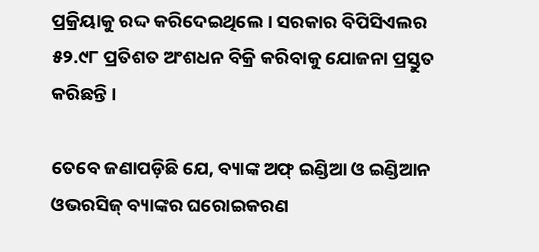ପ୍ରକ୍ରିୟାକୁ ରଦ୍ଦ କରିଦେଇଥିଲେ । ସରକାର ବିପିସିଏଲର ୫୨.୯୮ ପ୍ରତିଶତ ଅଂଶଧନ ବିକ୍ରି କରିବାକୁ ଯୋଜନା ପ୍ରସ୍ତୁତ କରିଛନ୍ତି ।

ତେବେ ଜଣାପଡ଼ିଛି ଯେ, ବ୍ୟାଙ୍କ ଅଫ୍ ଇଣ୍ଡିଆ ଓ ଇଣ୍ଡିଆନ ଓଭରସିଜ୍ ବ୍ୟାଙ୍କର ଘରୋଇକରଣ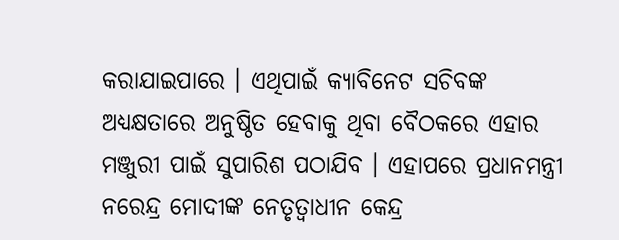କରାଯାଇପାରେ । ଏଥିପାଇଁ କ୍ୟାବିନେଟ ସଚିବଙ୍କ ଅଧ୍ୟକ୍ଷତାରେ ଅନୁଷ୍ଠିତ ହେବାକୁ ଥିବା ବୈଠକରେ ଏହାର ମଞ୍ଜୁରୀ ପାଇଁ ସୁପାରିଶ ପଠାଯିବ । ଏହାପରେ ପ୍ରଧାନମନ୍ତ୍ରୀ ନରେନ୍ଦ୍ର ମୋଦୀଙ୍କ ନେତୃତ୍ୱାଧୀନ କେନ୍ଦ୍ର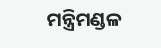ମନ୍ତ୍ରିମଣ୍ଡଳ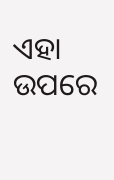ଏହା ଉପରେ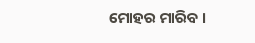ମୋହର ମାରିବ ।